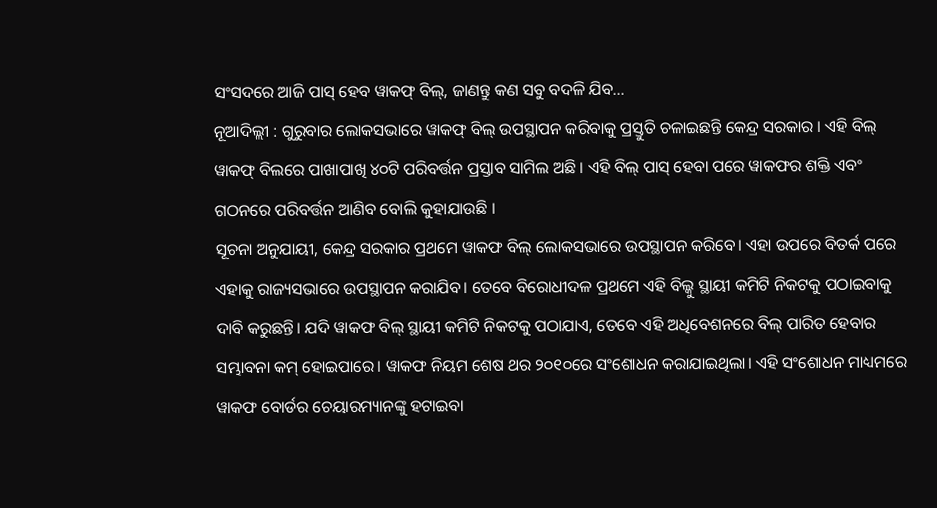ସଂସଦରେ ଆଜି ପାସ୍ ହେବ ୱାକଫ୍ ବିଲ୍, ଜାଣନ୍ତୁ କଣ ସବୁ ବଦଳି ଯିବ…
ନୂଆଦିଲ୍ଲୀ : ଗୁରୁବାର ଲୋକସଭାରେ ୱାକଫ୍ ବିଲ୍ ଉପସ୍ଥାପନ କରିବାକୁ ପ୍ରସ୍ତୁତି ଚଳାଇଛନ୍ତି କେନ୍ଦ୍ର ସରକାର । ଏହି ବିଲ୍ ୱାକଫ୍ ବିଲରେ ପାଖାପାଖି ୪୦ଟି ପରିବର୍ତ୍ତନ ପ୍ରସ୍ତାବ ସାମିଲ ଅଛି । ଏହି ବିଲ୍ ପାସ୍ ହେବା ପରେ ୱାକଫର ଶକ୍ତି ଏବଂ ଗଠନରେ ପରିବର୍ତ୍ତନ ଆଣିବ ବୋଲି କୁହାଯାଉଛି ।
ସୂଚନା ଅନୁଯାୟୀ, କେନ୍ଦ୍ର ସରକାର ପ୍ରଥମେ ୱାକଫ ବିଲ୍ ଲୋକସଭାରେ ଉପସ୍ଥାପନ କରିବେ। ଏହା ଉପରେ ବିତର୍କ ପରେ ଏହାକୁ ରାଜ୍ୟସଭାରେ ଉପସ୍ଥାପନ କରାଯିବ। ତେବେ ବିରୋଧୀଦଳ ପ୍ରଥମେ ଏହି ବିଲ୍କୁ ସ୍ଥାୟୀ କମିଟି ନିକଟକୁ ପଠାଇବାକୁ ଦାବି କରୁଛନ୍ତି। ଯଦି ୱାକଫ ବିଲ୍ ସ୍ଥାୟୀ କମିଟି ନିକଟକୁ ପଠାଯାଏ, ତେବେ ଏହି ଅଧିବେଶନରେ ବିଲ୍ ପାରିତ ହେବାର ସମ୍ଭାବନା କମ୍ ହୋଇପାରେ। ୱାକଫ ନିୟମ ଶେଷ ଥର ୨୦୧୦ରେ ସଂଶୋଧନ କରାଯାଇଥିଲା। ଏହି ସଂଶୋଧନ ମାଧ୍ୟମରେ ୱାକଫ ବୋର୍ଡର ଚେୟାରମ୍ୟାନଙ୍କୁ ହଟାଇବା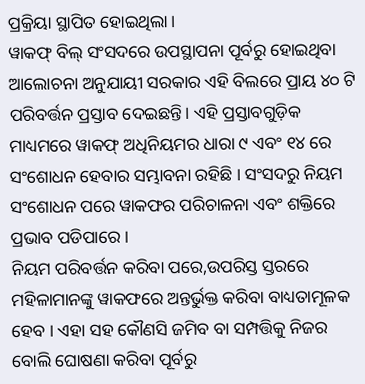ପ୍ରକ୍ରିୟା ସ୍ଥାପିତ ହୋଇଥିଲା।
ୱାକଫ୍ ବିଲ୍ ସଂସଦରେ ଉପସ୍ଥାପନା ପୂର୍ବରୁ ହୋଇଥିବା ଆଲୋଚନା ଅନୁଯାୟୀ ସରକାର ଏହି ବିଲରେ ପ୍ରାୟ ୪୦ ଟି ପରିବର୍ତ୍ତନ ପ୍ରସ୍ତାବ ଦେଇଛନ୍ତି। ଏହି ପ୍ରସ୍ତାବଗୁଡ଼ିକ ମାଧ୍ୟମରେ ୱାକଫ୍ ଅଧିନିୟମର ଧାରା ୯ ଏବଂ ୧୪ ରେ ସଂଶୋଧନ ହେବାର ସମ୍ଭାବନା ରହିଛି । ସଂସଦରୁ ନିୟମ ସଂଶୋଧନ ପରେ ୱାକଫର ପରିଚାଳନା ଏବଂ ଶକ୍ତିରେ ପ୍ରଭାବ ପଡିପାରେ ।
ନିୟମ ପରିବର୍ତ୍ତନ କରିବା ପରେ,ଉପରିସ୍ତ ସ୍ତରରେ ମହିଳାମାନଙ୍କୁ ୱାକଫରେ ଅନ୍ତର୍ଭୁକ୍ତ କରିବା ବାଧ୍ୟତାମୂଳକ ହେବ । ଏହା ସହ କୌଣସି ଜମିବ ବା ସମ୍ପତ୍ତିକୁ ନିଜର ବୋଲି ଘୋଷଣା କରିବା ପୂର୍ବରୁ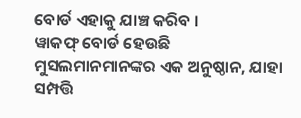ବୋର୍ଡ ଏହାକୁ ଯାଞ୍ଚ କରିବ ।
ୱାକଫ୍ ବୋର୍ଡ ହେଉଛି ମୁସଲମାନମାନଙ୍କର ଏକ ଅନୁଷ୍ଠାନ, ଯାହା ସମ୍ପତ୍ତି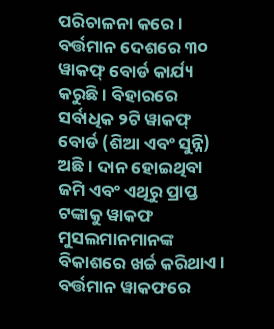ପରିଚାଳନା କରେ । ବର୍ତ୍ତମାନ ଦେଶରେ ୩୦ ୱାକଫ୍ ବୋର୍ଡ କାର୍ଯ୍ୟ କରୁଛି । ବିହାରରେ ସର୍ବାଧିକ ୨ଟି ୱାକଫ୍ ବୋର୍ଡ (ଶିଆ ଏବଂ ସୁନ୍ନି) ଅଛି । ଦାନ ହୋଇଥିବା ଜମି ଏବଂ ଏଥିରୁ ପ୍ରାପ୍ତ ଟଙ୍କାକୁ ୱାକଫ ମୁସଲମାନମାନଙ୍କ ବିକାଶରେ ଖର୍ଚ୍ଚ କରିଥାଏ। ବର୍ତ୍ତମାନ ୱାକଫରେ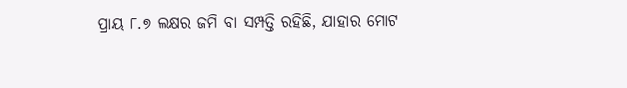ପ୍ରାୟ ୮.୭ ଲକ୍ଷର ଜମି ବା ସମ୍ପତ୍ତି ରହିଛି, ଯାହାର ମୋଟ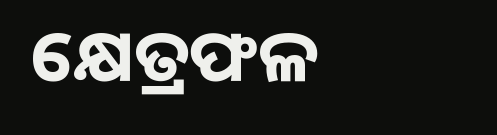କ୍ଷେତ୍ରଫଳ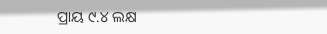ପ୍ରାୟ ୯.୪ ଲକ୍ଷ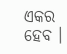ଏକର ହେବ ।